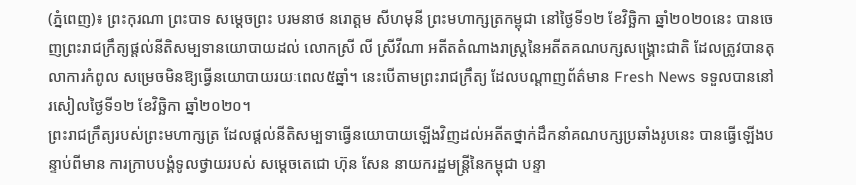(ភ្នំពេញ)៖ ព្រះកុរណា ព្រះបាទ សម្តេចព្រះ បរមនាថ នរោត្តម សីហមុនី ព្រះមហាក្សត្រកម្ពុជា នៅថ្ងៃទី១២ ខែវិច្ឆិកា ឆ្នាំ២០២០នេះ បានចេញព្រះរាជក្រឹត្យផ្តល់នីតិសម្បទានយោបាយដល់ លោកស្រី លី ស្រីវីណា អតីតតំណាងរាស្រ្តនៃអតីតគណបក្សសង្រ្គោះជាតិ ដែលត្រូវបានតុលាការកំពូល សម្រេចមិនឱ្យធ្វើនយោបាយរយៈពេល៥ឆ្នាំ។ នេះបើតាមព្រះរាជក្រឹត្យ ដែលបណ្តាញព័ត៌មាន Fresh News ទទួលបាននៅរសៀលថ្ងៃទី១២ ខែវិច្ឆិកា ឆ្នាំ២០២០។
ព្រះរាជក្រឹត្យរបស់ព្រះមហាក្សត្រ ដែលផ្ដល់នីតិសម្បទាធ្វើនយោបាយឡើងវិញដល់អតីតថ្នាក់ដឹកនាំគណបក្សប្រឆាំងរូបនេះ បានធ្វើឡើងបន្ទាប់ពីមាន ការក្រាបបង្គំទូលថ្វាយរបស់ សម្ដេចតេជោ ហ៊ុន សែន នាយករដ្ឋមន្ត្រីនៃកម្ពុជា បន្ទា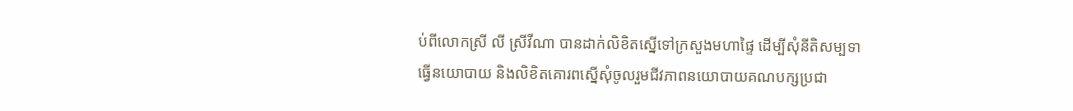ប់ពីលោកស្រី លី ស្រីវីណា បានដាក់លិខិតស្នើទៅក្រសួងមហាផ្ទៃ ដើម្បីសុំនីតិសម្បទាធ្វើនយោបាយ និងលិខិតគោរពស្នើសុំចូលរួមជីវភាពនយោបាយគណបក្សប្រជា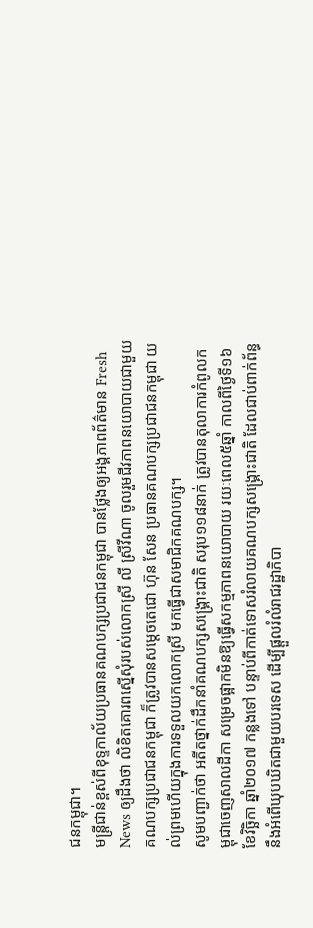ជនកម្ពុជា។
មន្រ្តីជាន់ខ្ពស់ពីខុទ្ទកាល័យប្រធានគណបក្សប្រជាជនកម្ពុជា បានថ្លែងឲ្យអង្គភាពព័ត៌មាន Fresh News ឲ្យដឹងថា លិខិតគោរពស្នើសុំរបស់លោកស្រី លី ស្រីវីណា ចូលរួមជីវភាពនយោបាយជាមួយគណបក្សប្រជាជនកម្ពុជា ក៏ត្រូវបានសម្តេចតេជោ ហ៊ុន សែន ប្រធានគណបក្សប្រជាជនកម្ពុជា យល់ព្រមហើយក្នុងការទទួលយកលោកស្រី មកធ្វើជាសមាជិកគណបក្ស។
សូមបញ្ជាក់ថា អតីតថ្នាក់ដឹកនាំគណបក្សសង្រ្គោះជាតិ សរុប១១៨នាក់ ត្រូវបានតុលាការកំពូលកម្ពុជាចេញសាលដីកា សម្រេចផ្អាកមិនឱ្យធ្វើសកម្មភាពនយោបាយ រយៈពេល៥ឆ្នាំ កាលពីថ្ងៃទី១៦ ខែវិច្ឆិកា ឆ្នាំ២០១៧ កន្លងទៅ បន្ទាប់ពីកាត់ទោសរំលាយគណបក្សសង្រ្គោះជាតិ ដែលជាប់ពាក់ព័ន្ធនឹងអំពើឃុបឃិតជាមួយបរទេស ដើម្បីផ្តួលរំលំរាជរដ្ឋាភិបា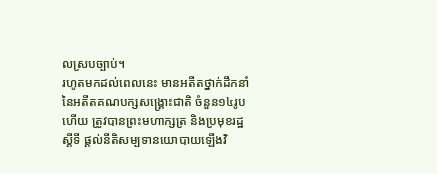លស្របច្បាប់។
រហូតមកដល់ពេលនេះ មានអតីតថ្នាក់ដឹកនាំ នៃអតីតគណបក្សសង្រ្គោះជាតិ ចំនួន១៤រូបហើយ ត្រូវបានព្រះមហាក្សត្រ និងប្រមុខរដ្ឋស្តីទី ផ្តល់នីតិសម្បទានយោបាយឡើងវិ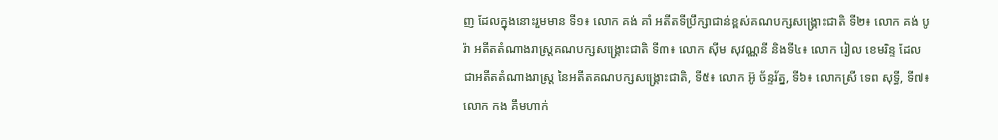ញ ដែលក្នុងនោះរួមមាន ទី១៖ លោក គង់ គាំ អតីតទីប្រឹក្សាជាន់ខ្ពស់គណបក្សសង្រ្គោះជាតិ ទី២៖ លោក គង់ បូរ៉ា អតីតតំណាងរាស្រ្តគណបក្សសង្រ្គោះជាតិ ទី៣៖ លោក ស៊ីម សុវណ្ណនី និងទី៤៖ លោក រៀល ខេមរិន្ទ ដែលជាអតីតតំណាងរាស្រ្ត នៃអតីតគណបក្សសង្រ្គោះជាតិ, ទី៥៖ លោក អ៊ូ ច័ន្ទរ័ត្ន, ទី៦៖ លោកស្រី ទេព សុទ្ធី, ទី៧៖ លោក កង គឹមហាក់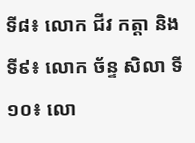ទី៨៖ លោក ជីវ កត្តា និង ទី៩៖ លោក ច័ន្ទ សិលា ទី១០៖ លោ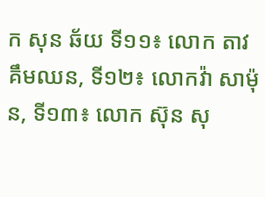ក សុន ឆ័យ ទី១១៖ លោក តាវ គឹមឈន, ទី១២៖ លោកវ៉ា សាម៉ុន, ទី១៣៖ លោក ស៊ុន សុ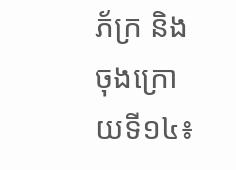ភ័ក្រ និងចុងក្រោយទី១៤៖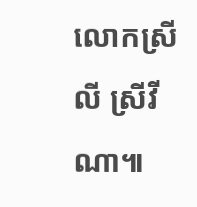លោកស្រី លី ស្រីវីណា៕